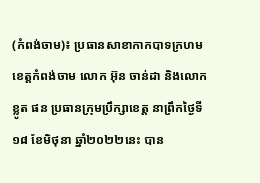(កំពង់ចាម)៖ ប្រធានសាខាកាកបាទក្រហមខេត្តកំពង់ចាម លោក អ៊ុន ចាន់ដា និងលោក ខ្លូត ផន ប្រធានក្រុមប្រឹក្សាខេត្ត នាព្រឹកថ្ងៃទី១៨ ខែមិថុនា ឆ្នាំ២០២២នេះ បាន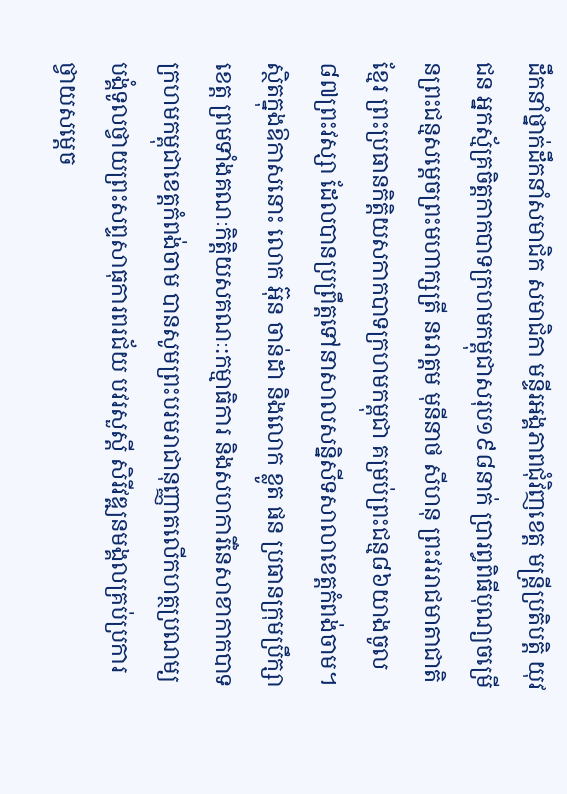ដឹកនាំថ្នាក់ដឹកនាំសមាជិក សមាជិកា មន្ទីរអង្គភាពជុំវិញខេត្ត មន្ត្រីប្រតិបត្តិ យុវជន អ្នកស្ម័គ្រចិត្តកាកបាទក្រហមកម្ពុជាសរុប១៩៨នាក់ ប្រារព្ធពិធីបុណ្យចម្រើនព្រះជន្មសម្តេចព្រះមហាក្សត្រី នរោត្តម មុនីនាថ សីហនុ ព្រះវររាជមាតាជាតិខ្មែរ ព្រះប្រធានកិត្តិយសកាកបាទក្រហមកម្ពុជា គម្រប់ព្រះជន្ម៨៦យាងចូល៨៧ព្រះវស្សា ដែលបានប្រព្រឹត្តទៅនាសាលសន្និសីទសាលាខេត្តកំពង់ចាម។
ស្ថិតក្នុងឱកាសនោះ លោក អ៊ុន ចាន់ដា និងលោក ខ្លូត ផន ប្រធានក្រុមប្រឹក្សាខេត្ត ព្រមទាំងគណៈកិត្តិយសគណៈ:កម្មាធិការ និងសហការីនៃសាខាកាកបាទក្រហមកម្ពុជាខេត្តកំពង់ចាម បានសូមព្រះបរមរាជានុញ្ញាតលើកហត្ថប្រណម្យបង្គំទូលថ្វាយព្រះសព្ទសាធុការពរជ័យ បវរសួស្តី សិរីវឌ្ឍនមង្គលគ្រប់ប្រការ ថ្វាយសម្តេច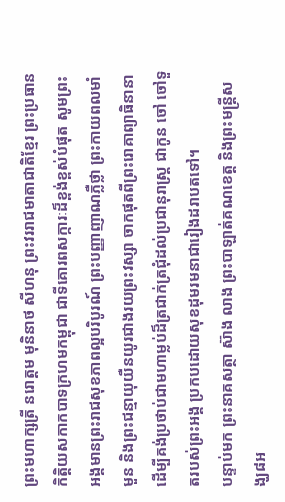ព្រះមហាក្សត្រី នរោត្តម មុនិនាថ សីហនុ ព្រះវររាជមាតាជាតិខ្មែរ ព្រះប្រធានកិត្តិយសកាកបាទក្រហមកម្ពុជា ជាទីគោរពសក្ការៈដ៏ខ្ពង់ខ្ពស់បំផុត សូមព្រះអង្គមានព្រះរាជសុខភាពល្អបរិបូរណ៍ ព្រះបញ្ញាញាណភ្លឺថ្លា ព្រះកាយពលមាំមួន និងព្រះជន្មាយុយឺនយូរជាងរយព្រះវស្សា ចាកផុតពីព្រះរោគាព្យាធិនានា ដើម្បីគង់ប្រថាប់ជាមហាម្លប់ដ៏ត្រជាក់ត្រជុំដល់ប្រជានុរាស្រ្ត ជាកូន ចៅ ចៅទួតរបស់ព្រះអង្គ ប្រកបដោយសុខដុមរមនាជារៀងដរាបតទៅ។
បន្ទាប់មក ព្រះនាគសត្ថា ស៊ាង លាង ព្រះបាឡាត់គណខេត្ត និងព្រះមន្ត្រីសង្ឃ៨អ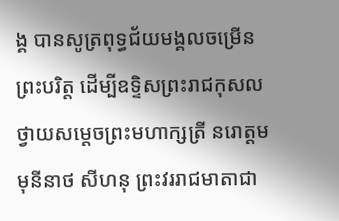ង្គ បានសូត្រពុទ្ធជ័យមង្គលចម្រើនព្រះបរិត្ត ដើម្បីឧទ្ទិសព្រះរាជកុសលថ្វាយសម្ដេចព្រះមហាក្សត្រី នរោត្តម មុនីនាថ សីហនុ ព្រះវររាជមាតាជា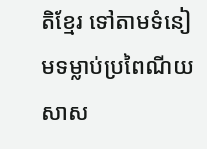តិខ្មែរ ទៅតាមទំនៀមទម្លាប់ប្រពៃណីយសាស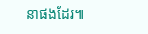នាផងដែរ៕